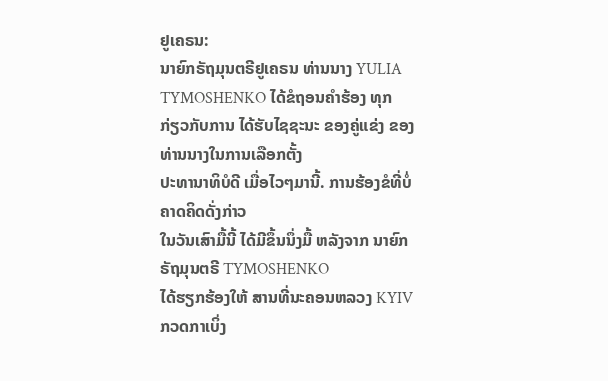ຢູເຄຣນ:
ນາຍົກຣັຖມຸນຕຣີຢູເຄຣນ ທ່ານນາງ YULIA TYMOSHENKO ໄດ້ຂໍຖອນຄຳຮ້ອງ ທຸກ
ກ່ຽວກັບການ ໄດ້ຮັບໄຊຊະນະ ຂອງຄູ່ແຂ່ງ ຂອງທ່ານນາງໃນການເລືອກຕັ້ງ
ປະທານາທິບໍດີ ເມື່ອໄວໆມານີ້. ການຮ້ອງຂໍທີ່ບໍ່ຄາດຄິດດັ່ງກ່າວ
ໃນວັນເສົາມື້ນີ້ ໄດ້ມີຂຶ້ນນຶ່ງມື້ ຫລັງຈາກ ນາຍົກ ຣັຖມຸນຕຣີ TYMOSHENKO
ໄດ້ຮຽກຮ້ອງໃຫ້ ສານທີ່ນະຄອນຫລວງ KYIV ກວດກາເບິ່ງ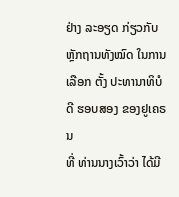ຢ່າງ ລະອຽດ ກ່ຽວກັບຫຼັກຖານທັງໝົດ ໃນການເລືອກ ຕັ້ງ ປະທານາທິບໍດີ ຮອບສອງ ຂອງຢູເຄຣນ
ທີ່ ທ່ານນາງເວົ້າວ່າ ໄດ້ມີ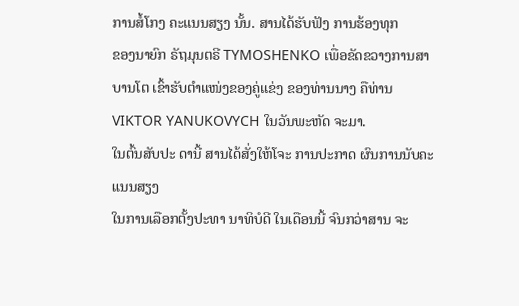ການສໍ້ໂກງ ຄະແນນສຽງ ນັ້ນ. ສານໄດ້ຮັບຟັງ ການຮ້ອງທຸກ
ຂອງນາຍົກ ຣັຖມຸນຕຣີ TYMOSHENKO ເພື່ອຂັດຂວາງການສາບານໂຕ ເຂົ້າຮັບຕຳແໜ່ງຂອງຄູ່ແຂ່ງ ຂອງທ່ານນາງ ຄືທ່ານ VIKTOR YANUKOVYCH ໃນວັນພະຫັດ ຈະມາ.
ໃນຕົ້ນສັບປະ ດານີ້ ສານໄດ້ສັ່ງໃຫ້ໂຈະ ການປະກາດ ຜົນການນັບຄະແນນສຽງ
ໃນການເລືອກຕັ້ງປະທາ ນາທິບໍດີ ໃນເດືອນນີ້ ຈົນກວ່າສານ ຈະ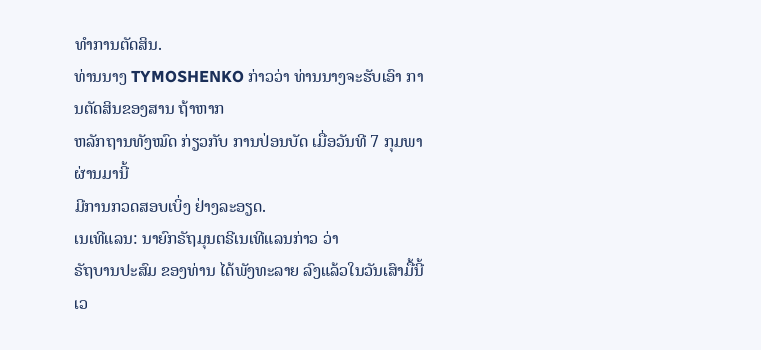ທຳການຕັດສິນ.
ທ່ານນາງ TYMOSHENKO ກ່າວວ່າ ທ່ານນາງຈະຮັບເອົາ ການຕັດສິນຂອງສານ ຖ້າຫາກ
ຫລັກຖານທັງໝົດ ກ່ຽວກັບ ການປ່ອນບັດ ເມື່ອວັນທີ 7 ກຸມພາ ຜ່ານມານີ້
ມີການກວດສອບເບິ່ງ ຢ່າງລະອຽດ.
ເນເທີແລນ: ນາຍົກຣັຖມຸນຕຣີເນເທີແລນກ່າວ ວ່າ
ຣັຖບານປະສົມ ຂອງທ່ານ ໄດ້ພັງທະລາຍ ລົງແລ້ວໃນວັນເສົາມື້ນີ້ ເວ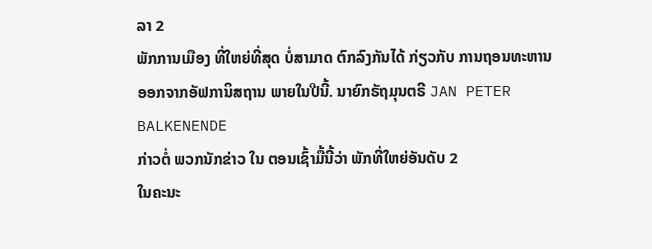ລາ 2
ພັກການເມືອງ ທີ່ໃຫຍ່ທີ່ສຸດ ບໍ່ສາມາດ ຕົກລົງກັນໄດ້ ກ່ຽວກັບ ການຖອນທະຫານ
ອອກຈາກອັຟການິສຖານ ພາຍໃນປີນີ້. ນາຍົກຣັຖມຸນຕຣີ JAN PETER BALKENENDE
ກ່າວຕໍ່ ພວກນັກຂ່າວ ໃນ ຕອນເຊົ້າມື້ນີ້ວ່າ ພັກທີ່ໃຫຍ່ອັນດັບ 2
ໃນຄະນະ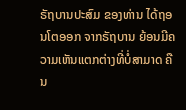ຣັຖບານປະສົມ ຂອງທ່ານ ໄດ້ຖອນໂຕອອກ ຈາກຣັຖບານ ຍ້ອນມີຄວາມເຫັນແຕກຕ່າງທີ່ບໍ່ສາມາດ ຄືນ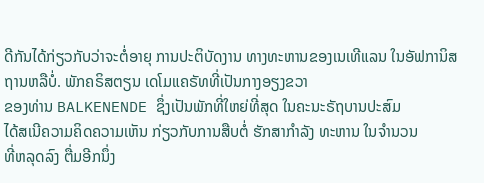ດີກັນໄດ້ກ່ຽວກັບວ່າຈະຕໍ່ອາຍຸ ການປະຕິບັດງານ ທາງທະຫານຂອງເນເທີແລນ ໃນອັຟການິສຖານຫລືບໍ່. ພັກຄຣິສຕຽນ ເດໂມແຄຣັທທີ່ເປັນກາງອຽງຂວາ
ຂອງທ່ານ BALKENENDE ຊຶ່ງເປັນພັກທີ່ໃຫຍ່ທີ່ສຸດ ໃນຄະນະຣັຖບານປະສົມ
ໄດ້ສເນີຄວາມຄິດຄວາມເຫັນ ກ່ຽວກັບການສືບຕໍ່ ຮັກສາກຳລັງ ທະຫານ ໃນຈຳນວນ
ທີ່ຫລຸດລົງ ຕື່ມອີກນຶ່ງ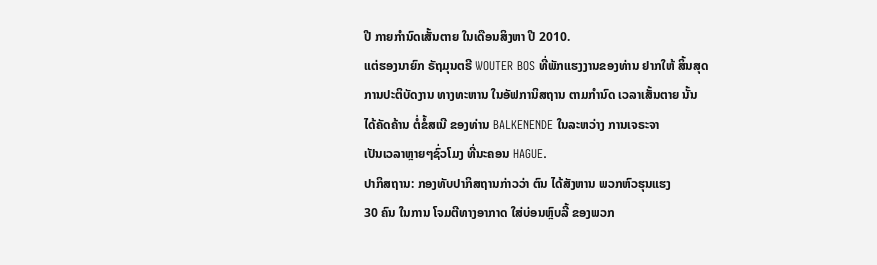ປີ ກາຍກຳນົດເສັ້ນຕາຍ ໃນເດືອນສິງຫາ ປີ 2010.
ແຕ່ຮອງນາຍົກ ຣັຖມຸນຕຣີ WOUTER BOS ທີ່ພັກແຮງງານຂອງທ່ານ ຢາກໃຫ້ ສິ້ນສຸດ
ການປະຕິບັດງານ ທາງທະຫານ ໃນອັຟການິສຖານ ຕາມກຳນົດ ເວລາເສັ້ນຕາຍ ນັ້ນ
ໄດ້ຄັດຄ້ານ ຕໍ່ຂໍ້ສເນີ ຂອງທ່ານ BALKENENDE ໃນລະຫວ່າງ ການເຈຣະຈາ
ເປັນເວລາຫຼາຍໆຊົ່ວໂມງ ທີ່ນະຄອນ HAGUE.
ປາກິສຖານ: ກອງທັບປາກິສຖານກ່າວວ່າ ຕົນ ໄດ້ສັງຫານ ພວກຫົວຮຸນແຮງ
30 ຄົນ ໃນການ ໂຈມຕີທາງອາກາດ ໃສ່ບ່ອນຫຼົບລີ້ ຂອງພວກ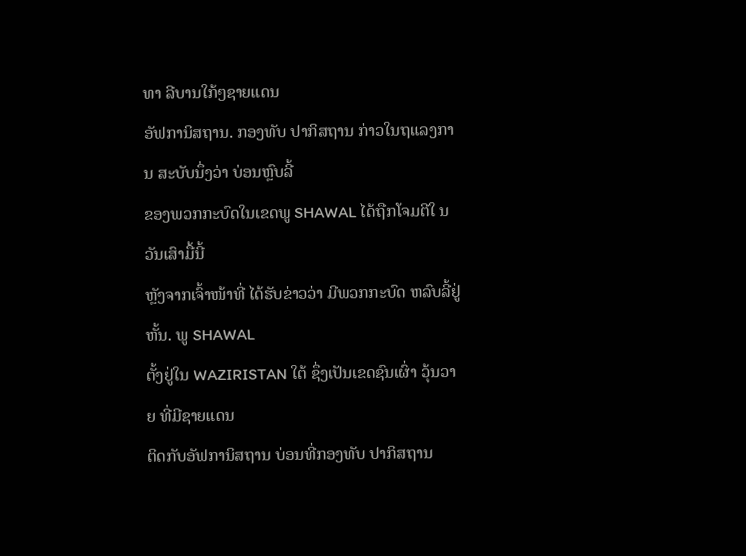ທາ ລີບານໃກ້ໆຊາຍແດນ
ອັຟການິສຖານ. ກອງທັບ ປາກິສຖານ ກ່າວໃນຖແລງການ ສະບັບນຶ່ງວ່າ ບ່ອນຫຼົບລີ້
ຂອງພວກກະບົດໃນເຂດພູ SHAWAL ໄດ້ຖືກໂຈມຕີໃ ນວັນເສົາມື້ນີ້
ຫຼັງຈາກເຈົ້າໜ້າທີ່ ໄດ້ຮັບຂ່າວວ່າ ມີພວກກະບົດ ຫລົບລີ້ຢູ່ຫັ້ນ. ພູ SHAWAL
ຕັ້ງຢູ່ໃນ WAZIRISTAN ໃຕ້ ຊຶ່ງເປັນເຂດຊົນເຜົ່າ ວຸ້ນວາຍ ທີ່ມີຊາຍແດນ
ຕິດກັບອັຟການິສຖານ ບ່ອນທີ່ກອງທັບ ປາກິສຖານ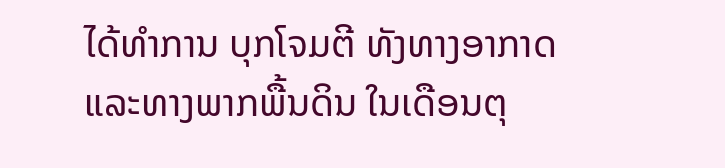ໄດ້ທຳການ ບຸກໂຈມຕີ ທັງທາງອາກາດ
ແລະທາງພາກພື້ນດິນ ໃນເດືອນຕຸ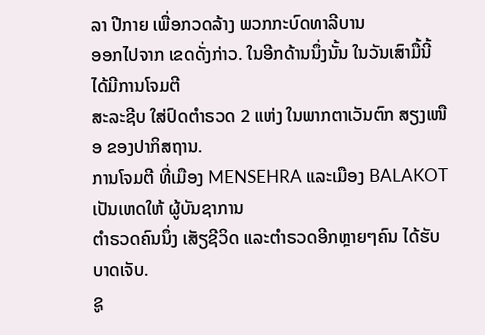ລາ ປີກາຍ ເພື່ອກວດລ້າງ ພວກກະບົດທາລີບານ
ອອກໄປຈາກ ເຂດດັ່ງກ່າວ. ໃນອີກດ້ານນຶ່ງນັ້ນ ໃນວັນເສົາມື້ນີ້ ໄດ້ມີການໂຈມຕີ
ສະລະຊີບ ໃສ່ປົດຕຳຣວດ 2 ແຫ່ງ ໃນພາກຕາເວັນຕົກ ສຽງເໜືອ ຂອງປາກິສຖານ.
ການໂຈມຕີ ທີ່ເມືອງ MENSEHRA ແລະເມືອງ BALAKOT ເປັນເຫດໃຫ້ ຜູ້ບັນຊາການ
ຕຳຣວດຄົນນຶ່ງ ເສັຽຊີວິດ ແລະຕຳຣວດອີກຫຼາຍໆຄົນ ໄດ້ຮັບບາດເຈັບ.
ຊູ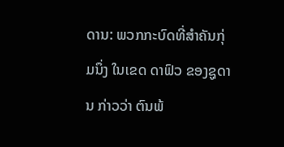ດານ: ພວກກະບົດທີ່ສຳຄັນກຸ່ມນຶ່ງ ໃນເຂດ ດາຟົວ ຂອງຊູດານ ກ່າວວ່າ ຕົນພ້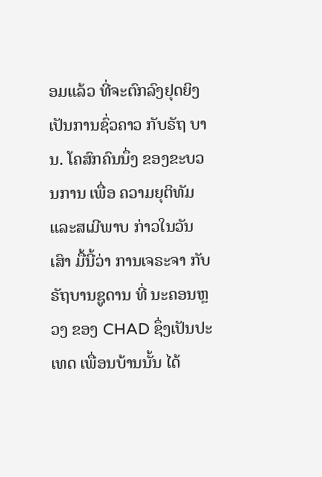ອມແລ້ວ ທີ່ຈະຕົກລົງຢຸດຍິງ ເປັນການຊົ່ວຄາວ ກັບຣັຖ ບານ. ໂຄສົກຄົນນຶ່ງ ຂອງຂະບວນການ ເພື່ອ ຄວາມຍຸຕິທັມແລະສເມີພາບ ກ່າວໃນວັນເສົາ ມື້ນີ້ວ່າ ການເຈຣະຈາ ກັບຣັຖບານຊູດານ ທີ່ ນະຄອນຫຼວງ ຂອງ CHAD ຊຶ່ງເປັນປະເທດ ເພື່ອນບ້ານນັ້ນ ໄດ້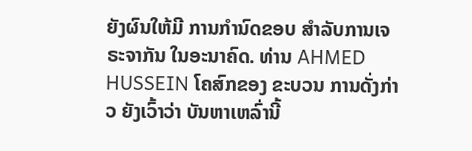ຍັງຜົນໃຫ້ມີ ການກຳນົດຂອບ ສຳລັບການເຈຣະຈາກັນ ໃນອະນາຄົດ. ທ່ານ AHMED HUSSEIN ໂຄສົກຂອງ ຂະບວນ ການດັ່ງກ່າວ ຍັງເວົ້າວ່າ ບັນຫາເຫລົ່ານີ້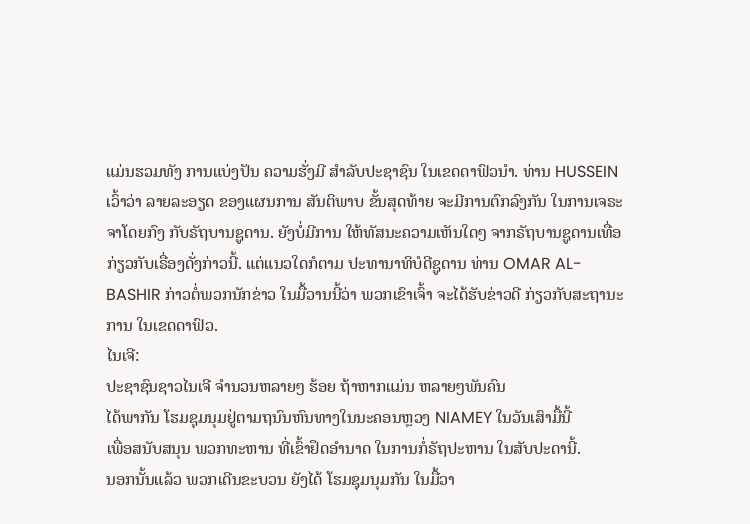ແມ່ນຮວມທັງ ການແບ່ງປັນ ຄວາມຮັ່ງມີ ສຳລັບປະຊາຊົນ ໃນເຂດດາຟົວນຳ. ທ່ານ HUSSEIN ເວົ້າວ່າ ລາຍລະອຽດ ຂອງແຜນການ ສັນຕິພາບ ຂັ້ນສຸດທ້າຍ ຈະມີການຕົກລົງກັນ ໃນການເຈຣະຈາໂດຍກົງ ກັບຣັຖບານຊູດານ. ຍັງບໍ່ມີການ ໃຫ້ທັສນະຄວາມເຫັນໃດໆ ຈາກຣັຖບານຊູດານເທື່ອ ກ່ຽວກັບເຣື່ອງດັ່ງກ່າວນີ້. ແຕ່ແນວໃດກໍຕາມ ປະທານາທິບໍດີຊູດານ ທ່ານ OMAR AL-BASHIR ກ່າວຕໍ່ພວກນັກຂ່າວ ໃນມື້ວານນີ້ວ່າ ພວກເຂົາເຈົ້າ ຈະໄດ້ຮັບຂ່າວດີ ກ່ຽວກັບສະຖານະການ ໃນເຂດດາຟົວ.
ໄນເຈີ:
ປະຊາຊົນຊາວໄນເຈີ ຈຳນວນຫລາຍໆ ຮ້ອຍ ຖ້າຫາກແມ່ນ ຫລາຍໆພັນຄົນ
ໄດ້ພາກັນ ໂຮມຊຸມນຸມຢູ່ຕາມຖນົນຫົນທາງໃນນະຄອນຫຼວງ NIAMEY ໃນວັນເສົາມື້ນີ້
ເພື່ອສນັບສນຸນ ພວກທະຫານ ທີ່ເຂົ້າຢຶດອຳນາດ ໃນການກໍ່ຣັຖປະຫານ ໃນສັບປະດານີ້.
ນອກນັ້ນແລ້ວ ພວກເດີນຂະບວນ ຍັງໄດ້ ໂຮມຊຸມນຸມກັນ ໃນມື້ວາ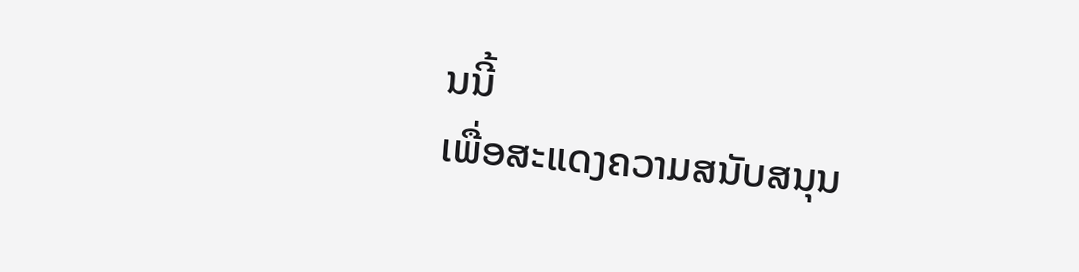ນນີ້
ເພື່ອສະແດງຄວາມສນັບສນຸນ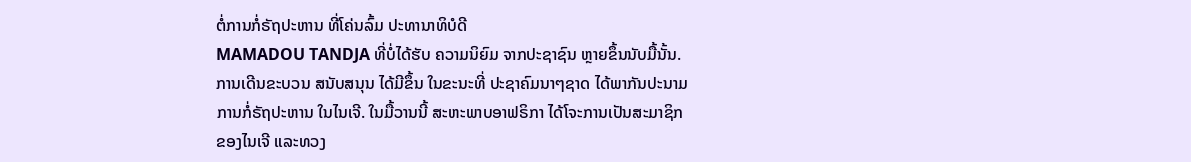ຕໍ່ການກໍ່ຣັຖປະຫານ ທີ່ໂຄ່ນລົ້ມ ປະທານາທິບໍດີ
MAMADOU TANDJA ທີ່ບໍ່ໄດ້ຮັບ ຄວາມນິຍົມ ຈາກປະຊາຊົນ ຫຼາຍຂຶ້ນນັບມື້ນັ້ນ.
ການເດີນຂະບວນ ສນັບສນຸນ ໄດ້ມີຂຶ້ນ ໃນຂະນະທີ່ ປະຊາຄົມນາໆຊາດ ໄດ້ພາກັນປະນາມ
ການກໍ່ຣັຖປະຫານ ໃນໄນເຈີ. ໃນມື້ວານນີ້ ສະຫະພາບອາຟຣິກາ ໄດ້ໂຈະການເປັນສະມາຊິກ
ຂອງໄນເຈີ ແລະທວງ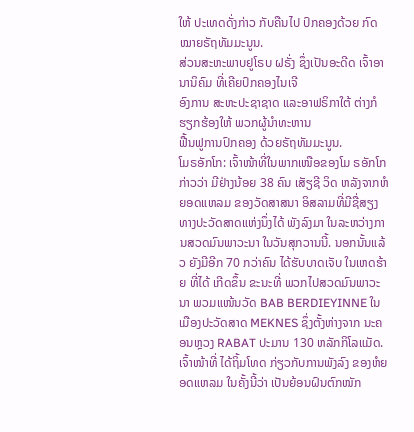ໃຫ້ ປະເທດດັ່ງກ່າວ ກັບຄືນໄປ ປົກຄອງດ້ວຍ ກົດໝາຍຣັຖທັມມະນູນ.
ສ່ວນສະຫະພາບຢູໂຣບ ຝຣັ່ງ ຊຶ່ງເປັນອະດີດ ເຈົ້າອານານິຄົມ ທີ່ເຄີຍປົກຄອງໄນເຈີ
ອົງການ ສະຫະປະຊາຊາດ ແລະອາຟຣິກາໃຕ້ ຕ່າງກໍຮຽກຮ້ອງໃຫ້ ພວກຜູ້ນຳທະຫານ
ຟື້ນຟູການປົກຄອງ ດ້ວຍຣັຖທັມມະນູນ.
ໂມຣອັກໂກ: ເຈົ້າໜ້າທີ່ໃນພາກເໜືອຂອງໂມ ຣອັກໂກ ກ່າວວ່າ ມີຢ່າງນ້ອຍ 38 ຄົນ ເສັຽຊີ ວິດ ຫລັງຈາກຫໍຍອດແຫລມ ຂອງວັດສາສນາ ອິສລາມທີ່ມີຊື່ສຽງທາງປະວັດສາດແຫ່ງນຶ່ງໄດ້ ພັງລົງມາ ໃນລະຫວ່າງການສວດມົນພາວະນາ ໃນວັນສຸກວານນີ້. ນອກນັ້ນແລ້ວ ຍັງມີອີກ 70 ກວ່າຄົນ ໄດ້ຮັບບາດເຈັບ ໃນເຫດຮ້າຍ ທີ່ໄດ້ ເກີດຂຶ້ນ ຂະນະທີ່ ພວກໄປສວດມົນພາວະນາ ພວມແໜ້ນວັດ BAB BERDIEYINNE ໃນເມືອງປະວັດສາດ MEKNES ຊຶ່ງຕັ້ງຫ່າງຈາກ ນະຄອນຫຼວງ RABAT ປະມານ 130 ຫລັກກິໂລແມັດ. ເຈົ້າໜ້າທີ່ ໄດ້ຖິ້ມໂທດ ກ່ຽວກັບການພັງລົງ ຂອງຫໍຍອດແຫລມ ໃນຄັ້ງນີ້ວ່າ ເປັນຍ້ອນຝົນຕົກໜັກ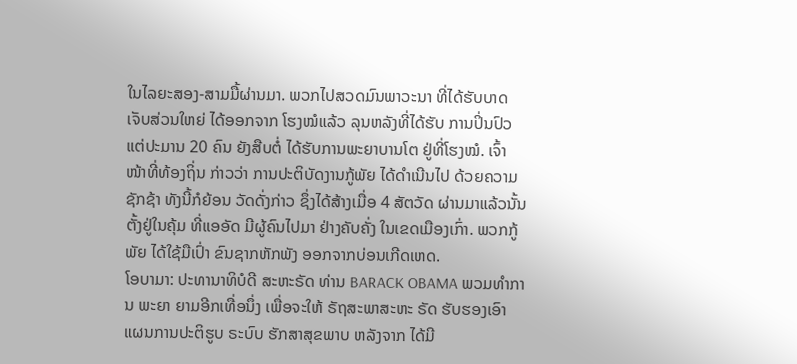ໃນໄລຍະສອງ-ສາມມື້ຜ່ານມາ. ພວກໄປສວດມົນພາວະນາ ທີ່ໄດ້ຮັບບາດເຈັບສ່ວນໃຫຍ່ ໄດ້ອອກຈາກ ໂຮງໝໍແລ້ວ ລຸນຫລັງທີ່ໄດ້ຮັບ ການປິ່ນປົວ ແຕ່ປະມານ 20 ຄົນ ຍັງສືບຕໍ່ ໄດ້ຮັບການພະຍາບານໂຕ ຢູ່ທີ່ໂຮງໝໍ. ເຈົ້າໜ້າທີ່ທ້ອງຖິ່ນ ກ່າວວ່າ ການປະຕິບັດງານກູ້ພັຍ ໄດ້ດຳເນີນໄປ ດ້ວຍຄວາມຊັກຊ້າ ທັງນີ້ກໍຍ້ອນ ວັດດັ່ງກ່າວ ຊຶ່ງໄດ້ສ້າງເມື່ອ 4 ສັຕວັດ ຜ່ານມາແລ້ວນັ້ນ ຕັ້ງຢູ່ໃນຄຸ້ມ ທີ່ແອອັດ ມີຜູ້ຄົນໄປມາ ຢ່າງຄັບຄັ່ງ ໃນເຂດເມືອງເກົ່າ. ພວກກູ້ພັຍ ໄດ້ໃຊ້ມືເປົ່າ ຂົນຊາກຫັກພັງ ອອກຈາກບ່ອນເກີດເຫດ.
ໂອບາມາ: ປະທານາທິບໍດີ ສະຫະຣັດ ທ່ານ BARACK OBAMA ພວມທຳການ ພະຍາ ຍາມອີກເທື່ອນຶ່ງ ເພື່ອຈະໃຫ້ ຣັຖສະພາສະຫະ ຣັດ ຮັບຮອງເອົາ ແຜນການປະຕິຮູບ ຣະບົບ ຮັກສາສຸຂພາບ ຫລັງຈາກ ໄດ້ມີ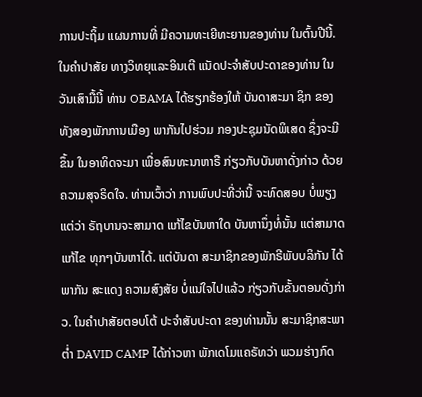ການປະຖິ້ມ ແຜນການທີ່ ມີຄວາມທະເຍີທະຍານຂອງທ່ານ ໃນຕົ້ນປີນີ້. ໃນຄຳປາສັຍ ທາງວິທຍຸແລະອິນເຕີ ແນັດປະຈຳສັບປະດາຂອງທ່ານ ໃນວັນເສົາມື້ນີ້ ທ່ານ OBAMA ໄດ້ຮຽກຮ້ອງໃຫ້ ບັນດາສະມາ ຊິກ ຂອງທັງສອງພັກການເມືອງ ພາກັນໄປຮ່ວມ ກອງປະຊຸມນັດພິເສດ ຊຶ່ງຈະມີຂຶ້ນ ໃນອາທິດຈະມາ ເພື່ອສົນທະນາຫາຣື ກ່ຽວກັບບັນຫາດັ່ງກ່າວ ດ້ວຍຄວາມສຸຈຣິດໃຈ. ທ່ານເວົ້າວ່າ ການພົບປະທີ່ວ່ານີ້ ຈະທົດສອບ ບໍ່ພຽງແຕ່ວ່າ ຣັຖບານຈະສາມາດ ແກ້ໄຂບັນຫາໃດ ບັນຫານຶ່ງທໍ່ນັ້ນ ແຕ່ສາມາດແກ້ໄຂ ທຸກໆບັນຫາໄດ້. ແຕ່ບັນດາ ສະມາຊິກຂອງພັກຣີພັບບລິກັນ ໄດ້ພາກັນ ສະແດງ ຄວາມສົງສັຍ ບໍ່ແນ່ໃຈໄປແລ້ວ ກ່ຽວກັບຂັ້ນຕອນດັ່ງກ່າວ. ໃນຄຳປາສັຍຕອບໂຕ້ ປະຈຳສັບປະດາ ຂອງທ່ານນັ້ນ ສະມາຊິກສະພາຕ່ຳ DAVID CAMP ໄດ້ກ່າວຫາ ພັກເດໂມແຄຣັທວ່າ ພວມຮ່າງກົດ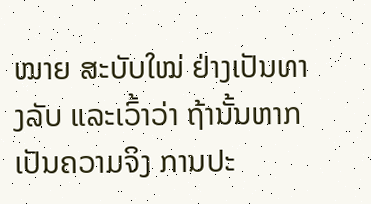ໝາຍ ສະບັບໃໝ່ ຢ່າງເປັນທາງລັບ ແລະເວົ້າວ່າ ຖ້ານັ້ນຫາກເປັນຄວາມຈິງ ການປະ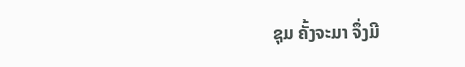ຊຸມ ຄັ້ງຈະມາ ຈຶ່ງມີ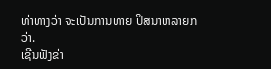ທ່າທາງວ່າ ຈະເປັນການທາຍ ປິສນາຫລາຍກວ່າ.
ເຊີນຟັງຂ່າ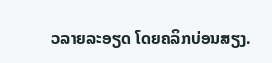ວລາຍລະອຽດ ໂດຍຄລິກບ່ອນສຽງ.